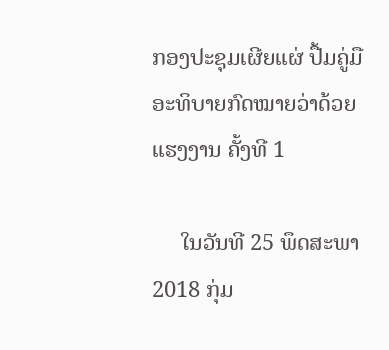ກອງປະຊຸມເຜີຍແຜ່ ປື້ມຄູ່ມືອະທິບາຍກົດໝາຍວ່າດ້ວຍ ແຮງງານ ຄັ້ງທີ 1

     ໃນວັນທີ 25 ພຶດສະພາ 2018 ກຸ່ມ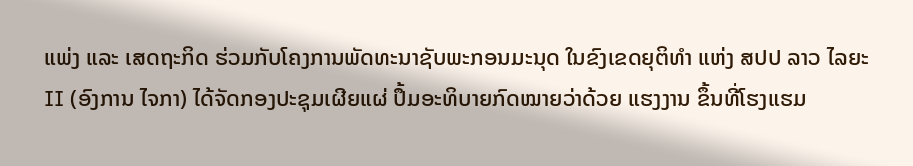ແພ່ງ ແລະ ເສດຖະກິດ ຮ່ວມກັບໂຄງການພັດທະນາຊັບພະກອນມະນຸດ ໃນຂົງເຂດຍຸຕິທຳ ແຫ່ງ ສປປ ລາວ ໄລຍະ II (ອົງການ ໄຈກາ) ໄດ້ຈັດກອງປະຊຸມເຜີຍແຜ່ ປຶ້ມອະທິບາຍກົດໝາຍວ່າດ້ວຍ ແຮງງານ ຂຶ້ນທີ່ໂຮງແຮມ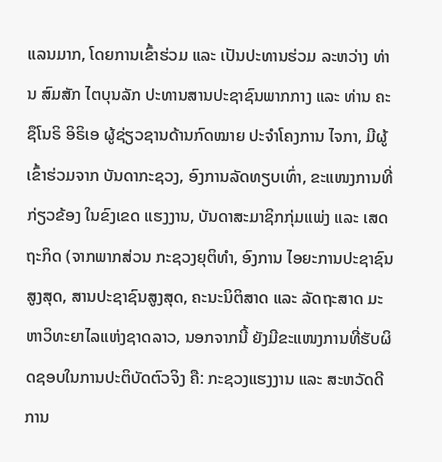ແລນມາກ, ໂດຍການເຂົ້າຮ່ວມ ແລະ ເປັນປະທານຮ່ວມ ລະຫວ່າງ ທ່ານ ສົມສັກ ໄຕບຸນລັກ ປະທານສານປະຊາຊົນພາກກາງ ແລະ ທ່ານ ຄະຊຶໂນຣິ ອິຣິເອ ຜູ້ຊ່ຽວຊານດ້ານກົດໝາຍ ປະຈຳໂຄງການ ໄຈກາ, ມີຜູ້ເຂົ້າຮ່ວມຈາກ ບັນດາກະຊວງ, ອົງການລັດທຽບເທົ່າ, ຂະແໜງການທີ່ກ່ຽວຂ້ອງ ໃນຂົງເຂດ ແຮງງານ, ບັນດາສະມາຊິກກຸ່ມແພ່ງ ແລະ ເສດຖະກິດ (ຈາກພາກສ່ວນ ກະຊວງຍຸຕິທຳ, ອົງການ ໄອຍະການປະຊາຊົນສູງສຸດ, ສານປະຊາຊົນສູງສຸດ, ຄະນະນິຕິສາດ ແລະ ລັດຖະສາດ ມະຫາວິທະຍາໄລແຫ່ງຊາດລາວ, ນອກຈາກນີ້ ຍັງມີຂະແໜງການທີ່ຮັບຜິດຊອບໃນການປະຕິບັດຕົວຈິງ ຄື: ກະຊວງແຮງງານ ແລະ ສະຫວັດດີການ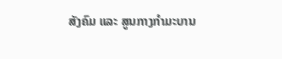ສັງຄົມ ແລະ ສູນກາງກຳມະບານ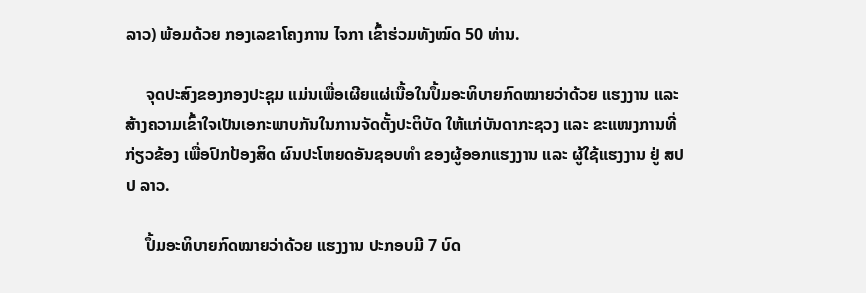ລາວ) ພ້ອມດ້ວຍ ກອງເລຂາໂຄງການ ໄຈກາ ເຂົ້າຮ່ວມທັງໝົດ 50 ທ່ານ.

     ຈຸດປະສົງຂອງກອງປະຊຸມ ແມ່ນເພື່ອເຜີຍແຜ່ເນື້ອໃນປຶ້ມອະທິບາຍກົດໝາຍວ່າດ້ວຍ ແຮງງານ ແລະ ສ້າງຄວາມເຂົ້າໃຈເປັນເອກະພາບກັນໃນການຈັດຕັ້ງປະຕິບັດ ໃຫ້ແກ່ບັນດາກະຊວງ ແລະ ຂະແໜງການທີ່ກ່ຽວຂ້ອງ ເພື່ອປົກປ້ອງສິດ ຜົນປະໂຫຍດອັນຊອບທຳ ຂອງຜູ້ອອກແຮງງານ ແລະ ຜູ້ໃຊ້ແຮງງານ ຢູ່ ສປປ ລາວ.

     ປຶ້ມອະທິບາຍກົດໝາຍວ່າດ້ວຍ ແຮງງານ ປະກອບມີ 7 ບົດ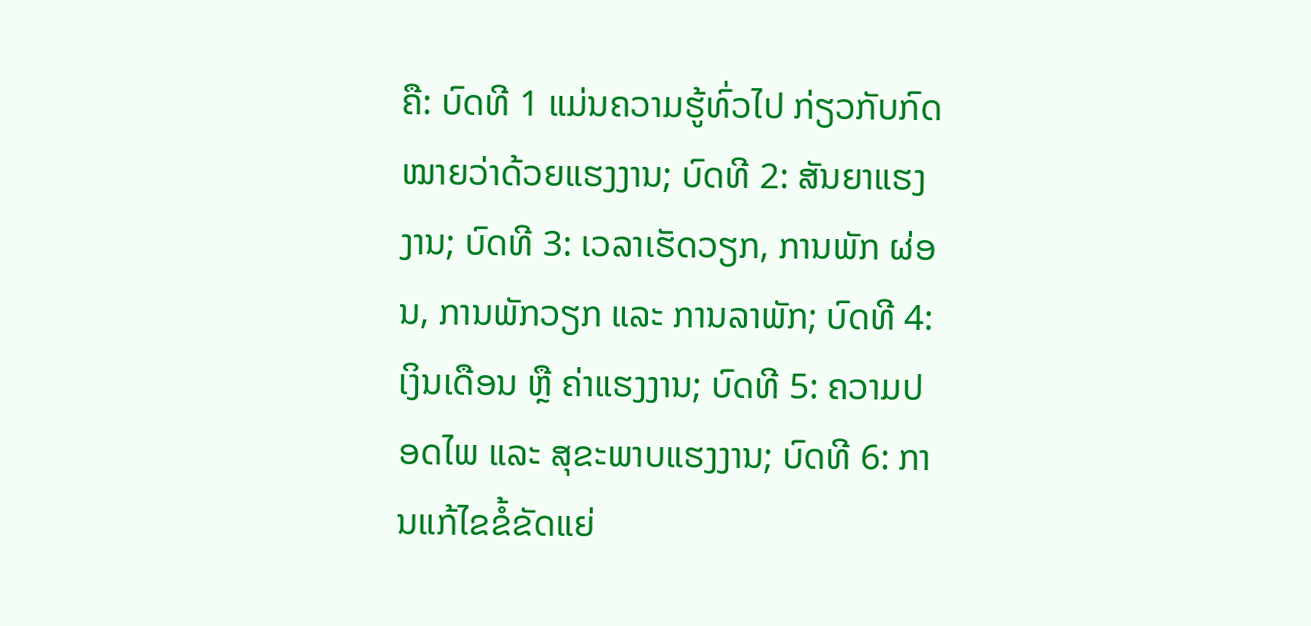ຄື: ບົດທີ 1 ແມ່ນຄວາມຮູ້ທົ່ວໄປ ກ່ຽວກັບກົດໝາຍວ່າດ້ວຍແຮງງານ; ບົດທີ 2: ສັນຍາແຮງງານ; ບົດທີ 3: ເວລາເຮັດວຽກ, ການພັກ ຜ່ອນ, ການພັກວຽກ ແລະ ການລາພັກ; ບົດທີ 4: ເງິນເດືອນ ຫຼື ຄ່າແຮງງານ; ບົດທີ 5: ຄວາມປອດໄພ ແລະ ສຸຂະພາບແຮງງານ; ບົດທີ 6: ການແກ້ໄຂຂໍ້ຂັດແຍ່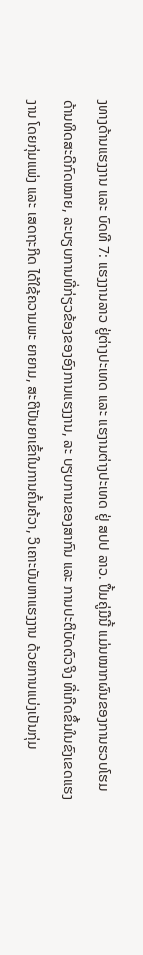ງທາງດ້ານແຮງງານ ແລະ ບົດທີ 7: ແຮງງານລາວ ຢູ່ຕ່າງປະເທດ ແລະ ແຮງານຕ່າງປະເທດ ຢູ່ ສປປ ລາວ. ປຶ້ມຄູ່ມືນີ້ ແມ່ນໝາກຜົນຂອງການຮວບໂຮມດ້ານທິດສະດີກົດໝາຍ, ລະບຽບການທີ່ກ່ຽວຂ້ອງຂອງອົງການແຮງງານ, ລະ ບຽບການຂອງສາກົນ ແລະ ການປະຕິບັດຕົວຈິງ ທີ່ເກີດຂຶ້ນໃນຂົງເຂດແຮງງານ ໂດຍກຸ່ມແພ່ງ ແລະ ເສດຖະກິດ ໄດ້ໃຊ້ຄວາມພະ ຍາຍາມ, ສະຕິປັນຍາເຂົ້າໃນການຄົ້ນຄ້ວາ, ວິເຄາະບັນຫາແຮງງານ ດ້ວຍການແບ່ງເປັນກຸ່ມ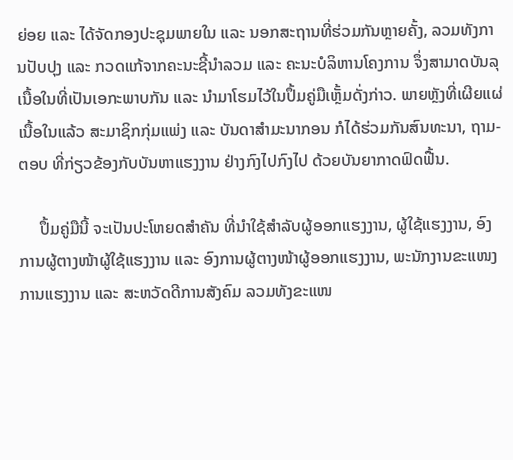ຍ່ອຍ ແລະ ໄດ້ຈັດກອງປະຊຸມພາຍໃນ ແລະ ນອກສະຖານທີ່ຮ່ວມກັນຫຼາຍຄັ້ງ, ລວມທັງການປັບປຸງ ແລະ ກວດແກ້ຈາກຄະນະຊີ້ນໍາລວມ ແລະ ຄະນະບໍລິຫານໂຄງການ ຈຶ່ງສາມາດບັນລຸເນື້ອໃນທີ່ເປັນເອກະພາບກັນ ແລະ ນໍາມາໂຮມໄວ້ໃນປຶ້ມຄູ່ມືເຫຼັ້ມດັ່ງກ່າວ. ພາຍຫຼັງທີ່ເຜີຍແຜ່ເນື້ອໃນແລ້ວ ສະມາຊິກກຸ່ມແພ່ງ ແລະ ບັນດາສຳມະນາກອນ ກໍໄດ້ຮ່ວມກັນສົນທະນາ, ຖາມ-ຕອບ ທີ່ກ່ຽວຂ້ອງກັບບັນຫາແຮງງານ ຢ່າງກົງໄປກົງໄປ ດ້ວຍບັນຍາກາດຟົດຟື້ນ.

     ປຶ້ມຄູ່ມືນີ້ ຈະເປັນປະໂຫຍດສຳຄັນ ທີ່ນໍາໃຊ້ສຳລັບຜູ້ອອກແຮງງານ, ຜູ້ໃຊ້ແຮງງານ, ອົງການຜູ້ຕາງໜ້າຜູ້ໃຊ້ແຮງງານ ແລະ ອົງການຜູ້ຕາງໜ້າຜູ້ອອກແຮງງານ, ພະນັກງານຂະແໜງການແຮງງານ ແລະ ສະຫວັດດີການສັງຄົມ ລວມທັງຂະແໜ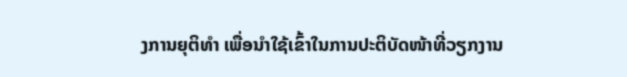ງການຍຸຕິທຳ ເພື່ອນໍາໃຊ້ເຂົ້າໃນການປະຕິບັດໜ້າທີ່ວຽກງານ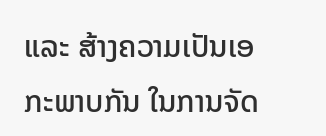ແລະ ສ້າງຄວາມເປັນເອກະພາບກັນ ໃນການຈັດ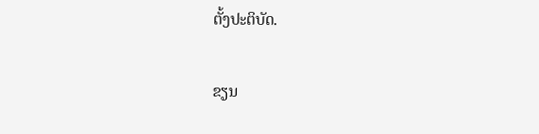ຕັ້ງປະຕິບັດ.

ຂຽນ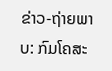ຂ່າວ-ຖ່າຍພາບ: ກົມໂຄສະ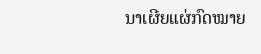ນາເຜີຍແຜ່ກົດໝາຍ